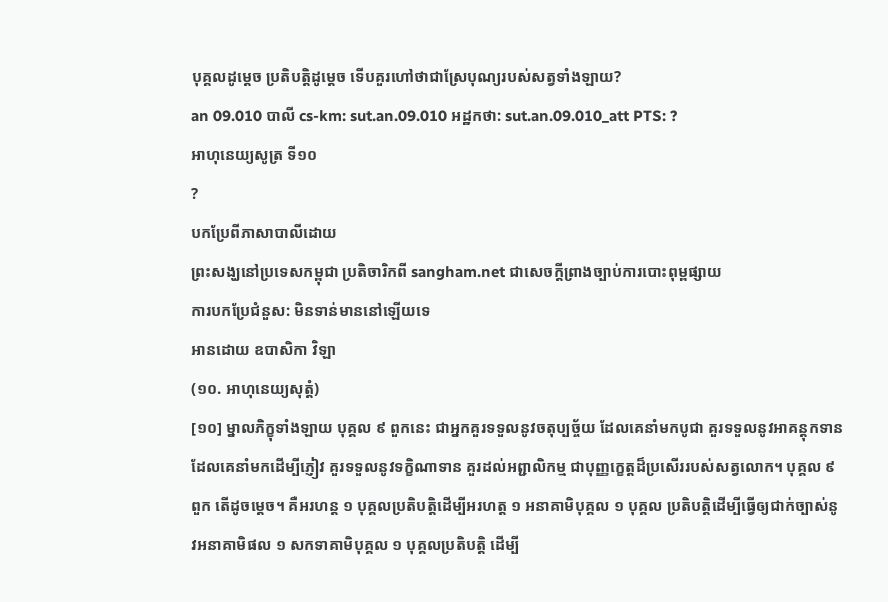បុគ្គលដូម្តេច ប្រតិបត្តិដូម្តេច ទើបគួរហៅថាជាស្រែបុណ្យរបស់សត្វទាំងឡាយ?
an 09.010 បាលី cs-km: sut.an.09.010 អដ្ឋកថា: sut.an.09.010_att PTS: ?
អាហុនេយ្យសូត្រ ទី១០
?
បកប្រែពីភាសាបាលីដោយ
ព្រះសង្ឃនៅប្រទេសកម្ពុជា ប្រតិចារិកពី sangham.net ជាសេចក្តីព្រាងច្បាប់ការបោះពុម្ពផ្សាយ
ការបកប្រែជំនួស: មិនទាន់មាននៅឡើយទេ
អានដោយ ឧបាសិកា វិឡា
(១០. អាហុនេយ្យសុត្តំ)
[១០] ម្នាលភិក្ខុទាំងឡាយ បុគ្គល ៩ ពួកនេះ ជាអ្នកគួរទទួលនូវចតុប្បច្ច័យ ដែលគេនាំមកបូជា គួរទទួលនូវអាគន្តុកទាន ដែលគេនាំមកដើម្បីភ្ញៀវ គួរទទួលនូវទក្ខិណាទាន គួរដល់អព្ជាលិកម្ម ជាបុញ្ញក្ខេត្តដ៏ប្រសើររបស់សត្វលោក។ បុគ្គល ៩ ពួក តើដូចម្តេច។ គឺអរហន្ត ១ បុគ្គលប្រតិបត្តិដើម្បីអរហត្ត ១ អនាគាមិបុគ្គល ១ បុគ្គល ប្រតិបត្តិដើម្បីធ្វើឲ្យជាក់ច្បាស់នូវអនាគាមិផល ១ សកទាគាមិបុគ្គល ១ បុគ្គលប្រតិបត្តិ ដើម្បី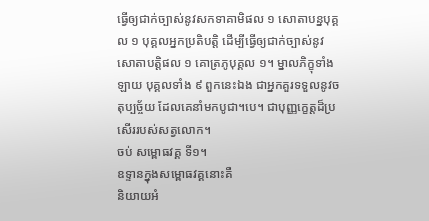ធ្វើឲ្យជាក់ច្បាស់នូវសកទាគាមិផល ១ សោតាបន្នបុគ្គល ១ បុគ្គលអ្នកប្រតិបត្តិ ដើម្បីធើ្វឲ្យជាក់ច្បាស់នូវសោតាបត្តិផល ១ គោត្រភូបុគ្គល ១។ ម្នាលភិក្ខុទាំងឡាយ បុគ្គលទាំង ៩ ពួកនេះឯង ជាអ្នកគួរទទួលនូវចតុប្បច្ច័យ ដែលគេនាំមកបូជា។បេ។ ជាបុញ្ញក្ខេត្តដ៏ប្រសើររបស់សត្វលោក។
ចប់ សម្ពោធវគ្គ ទី១។
ឧទ្ទានក្នុងសម្ពោធវគ្គនោះគឺ
និយាយអំ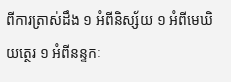ពីការត្រាស់ដឹង ១ អំពីនិស្ស័យ ១ អំពីមេឃិយត្ថេរ ១ អំពីនន្ទកៈ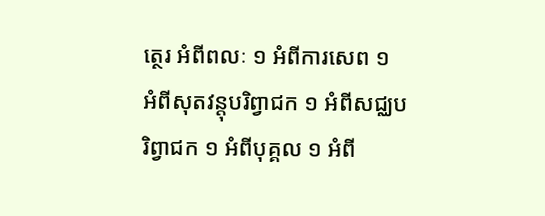ត្ថេរ អំពីពលៈ ១ អំពីការសេព ១ អំពីសុតវន្តុបរិព្វាជក ១ អំពីសជ្ឈបរិព្វាជក ១ អំពីបុគ្គល ១ អំពី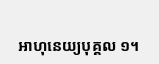អាហុនេយ្យបុគ្គល ១។